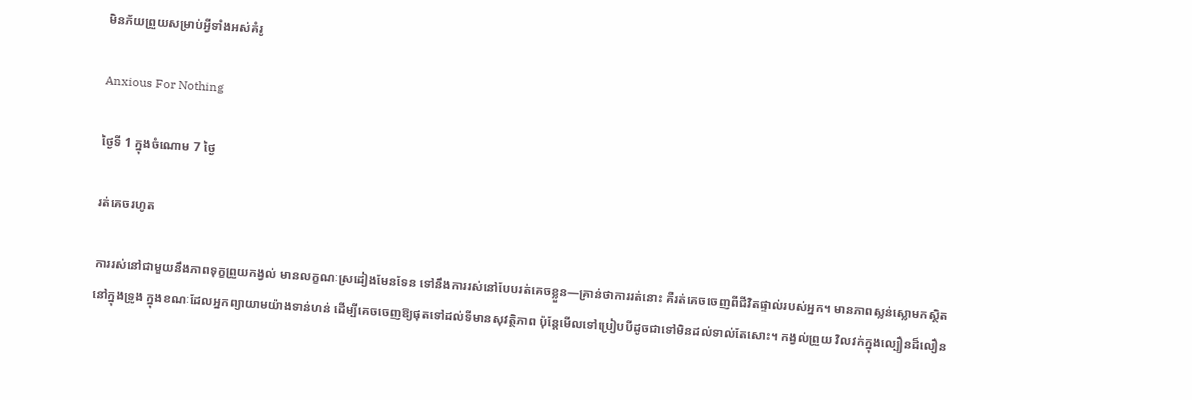មិនភ័យព្រួយសម្រាប់អ្វីទាំងអស់គំរូ

Anxious For Nothing

ថ្ងៃទី 1 ក្នុងចំណោម 7 ថ្ងៃ

រត់គេចរហូត

ការរស់នៅជាមួយនឹងភាពទុក្ខព្រួយកង្វល់ មានលក្ខណៈស្រដៀងមែនទែន ទៅនឹងការរស់នៅបែបរត់គេចខ្លួន—គ្រាន់ថាការរត់នោះ គឺរត់គេចចេញពីជីវិតផ្ទាល់របស់អ្នក។ មានភាពស្លន់ស្លោមកស្ថិតនៅក្នុងទ្រូង ក្នុងខណៈដែលអ្នកព្យាយាមយ៉ាងទាន់ហន់ ដើម្បីគេចចេញឱ្យផុតទៅដល់ទីមានសុវត្ថិភាព ប៉ុន្តែមើលទៅប្រៀបបីដូចជាទៅមិនដល់ទាល់តែសោះ។ កង្វល់ព្រួយ វិលវក់ក្នុងល្បឿនដ៏លឿន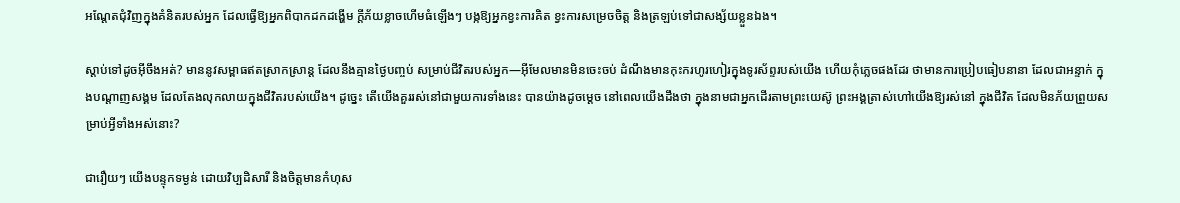អណ្ដែតជុំវិញក្នុងគំនិតរបស់អ្នក ដែលធ្វើឱ្យអ្នកពិបាកដកដង្ហើម ក្ដីភ័យខ្លាចហើមធំឡើងៗ បង្កឱ្យអ្នកខ្វះការគិត ខ្វះការសម្រេចចិត្ដ និងត្រឡប់ទៅជាសង្ស័យខ្លួនឯង។

ស្ដាប់ទៅដូចអ៊ីចឹងអត់? មាននូវសម្ពាធឥតស្រាកស្រាន្ដ ដែលនឹងគ្មានថ្ងៃបញ្ចប់ សម្រាប់ជីវិតរបស់អ្នក—អ៊ីមែលមានមិនចេះចប់ ដំណឹងមានកុះករហូរហៀរក្នុងទូរស័ព្ទរបស់យើង ហើយកុំភ្លេចផងដែរ ថាមានការប្រៀបធៀបនានា ដែលជាអន្ទាក់ ក្នុងបណ្ដាញសង្គម ដែលតែងលុកលាយក្នុងជីវិតរបស់យើង។ ដូច្នេះ តើយើងគួររស់នៅជាមួយការទាំងនេះ បានយ៉ាងដូចម្ដេច នៅពេលយើងដឹងថា ក្នុងនាមជាអ្នកដើរតាមព្រះយេស៊ូ ព្រះអង្គត្រាស់ហៅយើងឱ្យរស់នៅ ក្នុងជីវិត ដែលមិនភ័យព្រួយសម្រាប់អ្វីទាំងអស់នោះ?

ជារឿយៗ យើងបន្ទុកទម្ងន់ ដោយវិប្បដិសារី និងចិត្ដមានកំហុស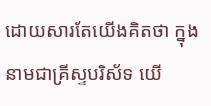ដោយសារតែយើងគិតថា ក្នុងនាមជាគ្រីស្ទបរិស័ទ យើ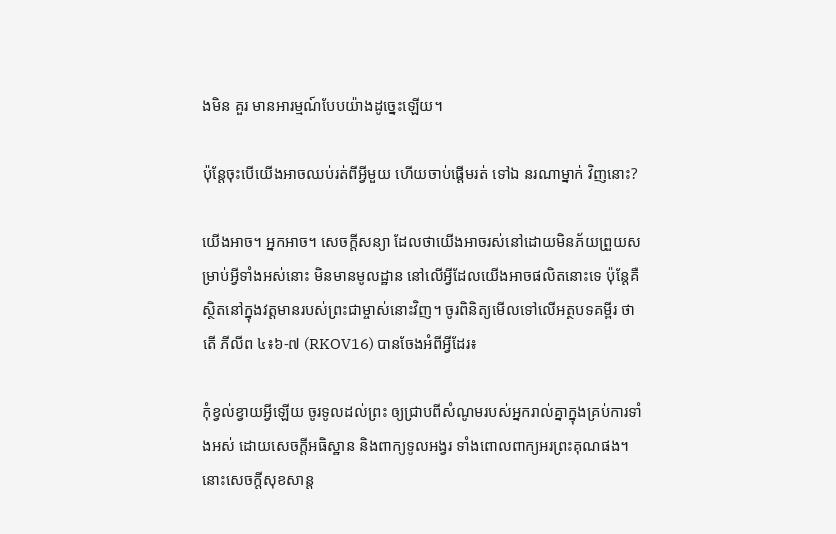ងមិន គួរ មានអារម្មណ៍បែបយ៉ាងដូច្នេះឡើយ។

ប៉ុន្តែចុះបើយើងអាចឈប់រត់ពីអ្វីមួយ ហើយចាប់ផ្ដើមរត់ ទៅឯ នរណាម្នាក់ វិញនោះ?

យើងអាច។ អ្នកអាច។ សេចក្ដីសន្យា ដែលថាយើងអាចរស់នៅដោយមិនភ័យព្រួយសម្រាប់អ្វីទាំងអស់នោះ មិនមានមូលដ្ឋាន នៅលើអ្វីដែលយើងអាចផលិតនោះទេ ប៉ុន្តែគឺស្ថិតនៅក្នុងវត្ដមានរបស់ព្រះជាម្ចាស់នោះវិញ។ ចូរពិនិត្យមើលទៅលើអត្ថបទគម្ពីរ ថាតើ ភីលីព ៤៖៦-៧ (RKOV16) បានចែងអំពីអ្វីដែរ៖

កុំខ្វល់ខ្វាយអ្វីឡើយ ចូរទូលដល់ព្រះ ឲ្យជ្រាបពីសំណូមរបស់អ្នករាល់គ្នាក្នុងគ្រប់ការទាំងអស់ ដោយសេចក្ដីអធិស្ឋាន និងពាក្យទូលអង្វរ ទាំងពោលពាក្យអរព្រះគុណផង។ នោះសេចក្ដីសុខសាន្ត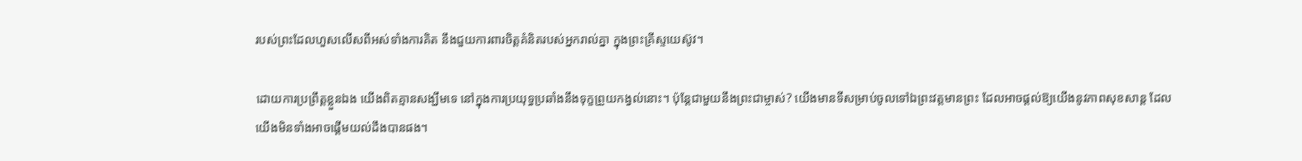របស់ព្រះដែលហួសលើសពីអស់ទាំងការគិត នឹងជួយការពារចិត្តគំនិតរបស់អ្នករាល់គ្នា ក្នុងព្រះគ្រីស្ទយេស៊ូវ។

ដោយការប្រព្រឹត្ដខ្លួនឯង យើងពិតគ្មានសង្ឃឹមទេ នៅក្នុងការប្រយុទ្ធប្រឆាំងនឹងទុក្ខព្រួយកង្វល់នោះ។ ប៉ុន្តែជាមួយនឹងព្រះជាម្ចាស់? យើងមានទីសម្រាប់ចូលទៅឯព្រះវត្ដមានព្រះ ដែលអាចផ្ដល់ឱ្យយើងនូវភាពសុខសាន្ដ ដែលយើងមិនទាំងអាចផ្ដើមយល់ដឹងបានផង។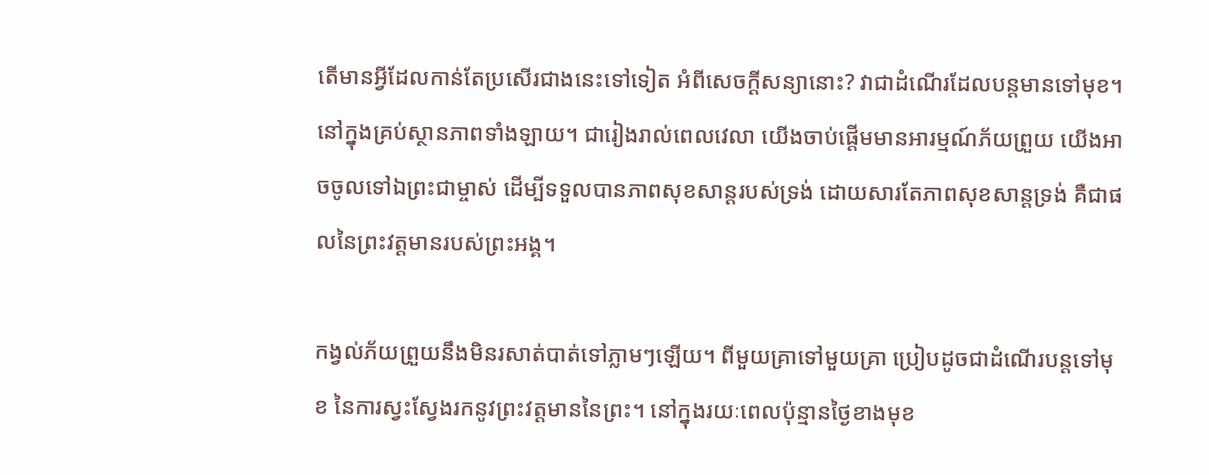តើមានអ្វីដែលកាន់តែប្រសើរជាងនេះទៅទៀត អំពីសេចក្ដីសន្យានោះ? វាជាដំណើរដែលបន្តមានទៅមុខ។ នៅក្នុងគ្រប់ស្ថានភាពទាំងឡាយ។ ជារៀងរាល់ពេលវេលា យើងចាប់ផ្ដើមមានអារម្មណ៍ភ័យព្រួយ យើងអាចចូលទៅឯព្រះជាម្ចាស់ ដើម្បីទទួលបានភាពសុខសាន្ដរបស់ទ្រង់ ដោយសារតែភាពសុខសាន្ដទ្រង់ គឺជាផលនៃព្រះវត្ដមានរបស់ព្រះអង្គ។

កង្វល់ភ័យព្រួយនឹងមិនរសាត់បាត់ទៅភ្លាមៗឡើយ។ ពីមួយគ្រាទៅមួយគ្រា ប្រៀបដូចជាដំណើរបន្តទៅមុខ នៃការស្វះស្វែងរកនូវព្រះវត្ដមាននៃព្រះ។ នៅក្នុងរយៈពេលប៉ុន្មានថ្ងៃខាងមុខ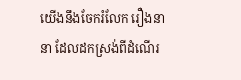យើងនឹងចែករំលែក រឿងនានា ដែលដកស្រង់ពីដំណើរ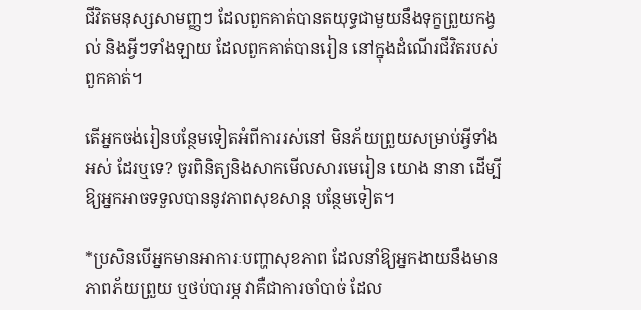ជីវិតមនុស្សសាមញ្ញៗ ដែលពួកគាត់បានតយុទ្ធជាមួយនឹងទុក្ខព្រួយកង្វល់ និងអ្វីៗទាំងឡាយ ដែលពួកគាត់បានរៀន នៅក្នុងដំណើរជីវិតរបស់ពួកគាត់។

តើអ្នកចង់រៀនបន្ថែមទៀតអំពីការរស់នៅ មិនភ័យព្រួយសម្រាប់អ្វីទាំងអស់ ដែរឬទេ? ចូរពិនិត្យនិងសាកមើលសារមេរៀន យោង នានា ដើម្បីឱ្យអ្នកអាចទទួលបាននូវភាពសុខសាន្ដ បន្ថែមទៀត។

*ប្រសិនបើអ្នកមានអាការៈបញ្ហាសុខភាព ដែលនាំឱ្យអ្នកងាយនឹងមានភាពភ័យព្រួយ ឬថប់បារម្ភ វាគឺជាការចាំបាច់ ដែល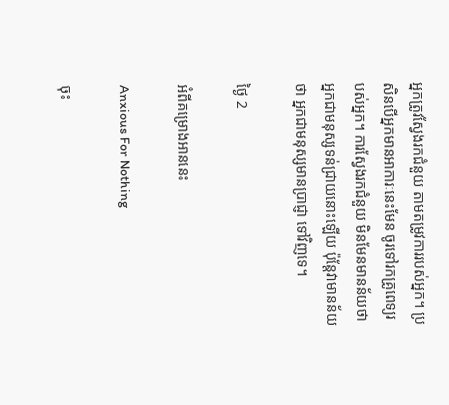អ្នកត្រូវស្វែងរកជំនួយ តាមតម្រូវការរបស់អ្នក។ ប្រសិនបើអ្នកមានអាការៈនេះមែន ចូរទៅរកគ្រូពេទ្យរបស់អ្នក។ ការស្វែងរកជំនួយ មិនមែនមានន័យថាអ្នកជាមនុស្សទន់ជ្រាយនោះឡើយ ប៉ុន្តែវាមានន័យថា អ្នកជាមនុស្សមានប្រាជ្ញា ទៅវិញទេ។

ថ្ងៃ 2

អំពីគម្រោងអាននេះ

Anxious For Nothing

ចុះ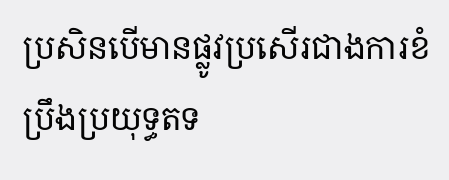ប្រសិនបើមានផ្លូវប្រសើរជាងការខំប្រឹងប្រយុទ្ធតទ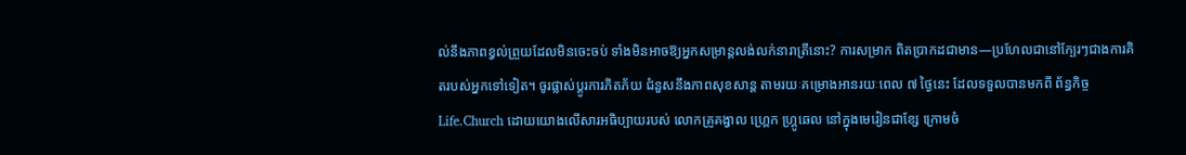ល់នឹងភាពខ្វល់ព្រួយដែលមិនចេះចប់ ទាំងមិនអាចឱ្យអ្នកសម្រាន្ដលង់លក់នារាត្រីនោះ? ការសម្រាក ពិតប្រាកដជាមាន—ប្រហែលជានៅក្បែរៗជាងការគិតរបស់អ្នកទៅទៀត។ ចូរផ្លាស់ប្ដូរការភិតភ័យ ជំនួសនឹងភាពសុខសាន្ដ តាមរយៈគម្រោងអានរយៈពេល ៧ ថ្ងៃនេះ ដែលទទួលបានមកពី ព័ន្ធកិច្ច Life.Church ដោយយោងលើសារអធិប្បាយរបស់ លោកគ្រូគង្វាល ហ្រ្គេក ហ្រ្គូឆេល នៅក្នុងមេរៀនជាខ្សែ ក្រោមចំ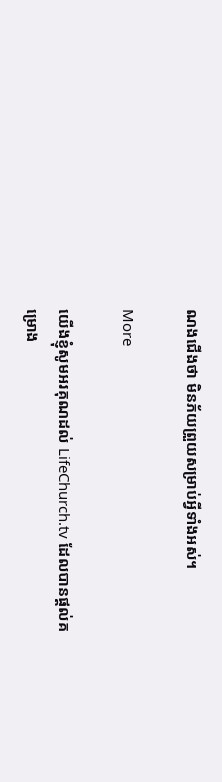ណងជើងថា មិនភ័យព្រួយសម្រាប់អ្វីទាំងអស់។

More

យើងខ្ញុំសូមអរគុណដល់ LifeChurch.tv ដែលបានផ្ដល់គម្រោង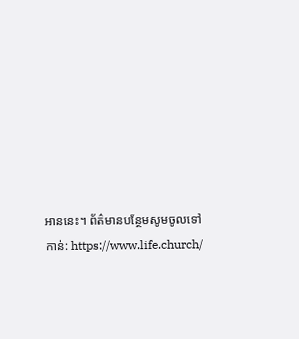អាននេះ។ ព័ត៌មានបន្ថែមសូមចូលទៅកាន់: https://www.life.church/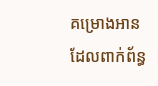គម្រោងអានដែលពាក់ព័ន្ធ